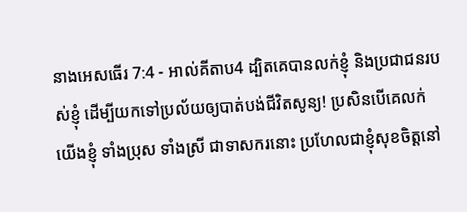នាងអេសធើរ 7:4 - អាល់គីតាប4 ដ្បិតគេបានលក់ខ្ញុំ និងប្រជាជនរបស់ខ្ញុំ ដើម្បីយកទៅប្រល័យឲ្យបាត់បង់ជីវិតសូន្យ! ប្រសិនបើគេលក់យើងខ្ញុំ ទាំងប្រុស ទាំងស្រី ជាទាសករនោះ ប្រហែលជាខ្ញុំសុខចិត្តនៅ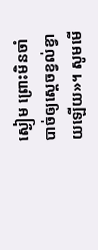ស្ងៀម ព្រោះមិនចាំបាច់ឲ្យស្តេចខ្វល់ខ្វាយឡើយ»។ សូមមើ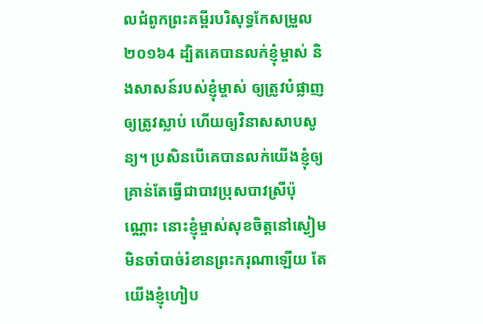លជំពូកព្រះគម្ពីរបរិសុទ្ធកែសម្រួល ២០១៦4 ដ្បិតគេបានលក់ខ្ញុំម្ចាស់ និងសាសន៍របស់ខ្ញុំម្ចាស់ ឲ្យត្រូវបំផ្លាញ ឲ្យត្រូវស្លាប់ ហើយឲ្យវិនាសសាបសូន្យ។ ប្រសិនបើគេបានលក់យើងខ្ញុំឲ្យគ្រាន់តែធ្វើជាបាវប្រុសបាវស្រីប៉ុណ្ណោះ នោះខ្ញុំម្ចាស់សុខចិត្តនៅស្ងៀម មិនចាំបាច់រំខានព្រះករុណាឡើយ តែយើងខ្ញុំហៀប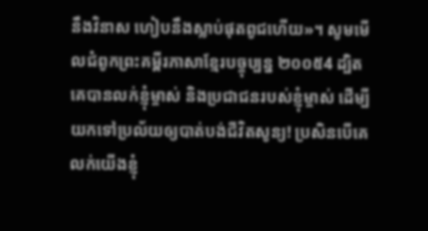នឹងវិនាស ហៀបនឹងស្លាប់ផុតពូជហើយ»។ សូមមើលជំពូកព្រះគម្ពីរភាសាខ្មែរបច្ចុប្បន្ន ២០០៥4 ដ្បិតគេបានលក់ខ្ញុំម្ចាស់ និងប្រជាជនរបស់ខ្ញុំម្ចាស់ ដើម្បីយកទៅប្រល័យឲ្យបាត់បង់ជីវិតសូន្យ! ប្រសិនបើគេលក់យើងខ្ញុំ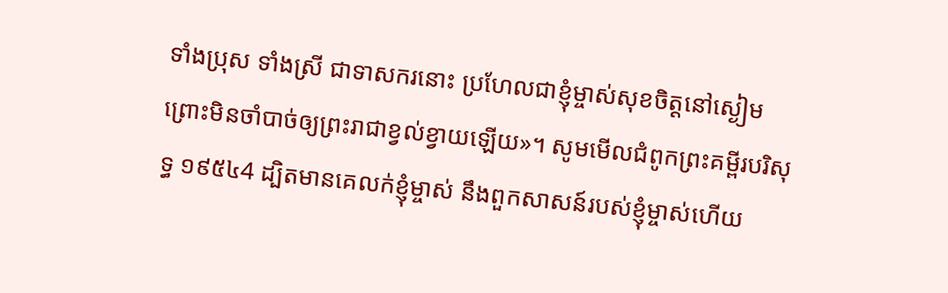ទាំងប្រុស ទាំងស្រី ជាទាសករនោះ ប្រហែលជាខ្ញុំម្ចាស់សុខចិត្តនៅស្ងៀម ព្រោះមិនចាំបាច់ឲ្យព្រះរាជាខ្វល់ខ្វាយឡើយ»។ សូមមើលជំពូកព្រះគម្ពីរបរិសុទ្ធ ១៩៥៤4 ដ្បិតមានគេលក់ខ្ញុំម្ចាស់ នឹងពួកសាសន៍របស់ខ្ញុំម្ចាស់ហើយ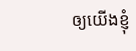ឲ្យយើងខ្ញុំ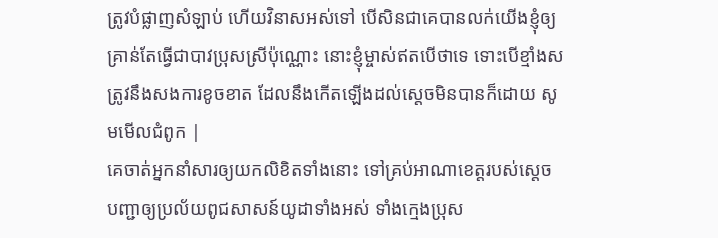ត្រូវបំផ្លាញសំឡាប់ ហើយវិនាសអស់ទៅ បើសិនជាគេបានលក់យើងខ្ញុំឲ្យគ្រាន់តែធ្វើជាបាវប្រុសស្រីប៉ុណ្ណោះ នោះខ្ញុំម្ចាស់ឥតបើថាទេ ទោះបើខ្មាំងសត្រូវនឹងសងការខូចខាត ដែលនឹងកើតឡើងដល់ស្តេចមិនបានក៏ដោយ សូមមើលជំពូក |
គេចាត់អ្នកនាំសារឲ្យយកលិខិតទាំងនោះ ទៅគ្រប់អាណាខេត្តរបស់ស្តេច បញ្ជាឲ្យប្រល័យពូជសាសន៍យូដាទាំងអស់ ទាំងក្មេងប្រុស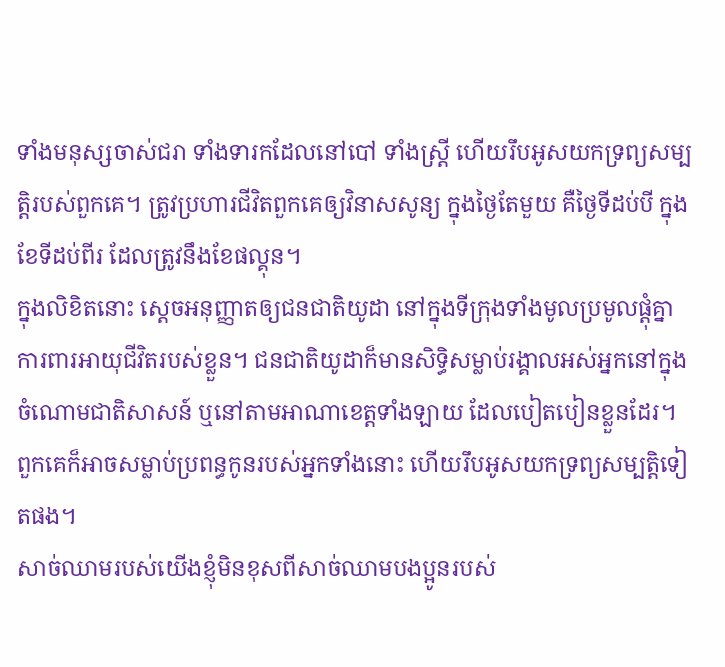ទាំងមនុស្សចាស់ជរា ទាំងទារកដែលនៅបៅ ទាំងស្ត្រី ហើយរឹបអូសយកទ្រព្យសម្បត្តិរបស់ពួកគេ។ ត្រូវប្រហារជីវិតពួកគេឲ្យវិនាសសូន្យ ក្នុងថ្ងៃតែមួយ គឺថ្ងៃទីដប់បី ក្នុងខែទីដប់ពីរ ដែលត្រូវនឹងខែផល្គុន។
ក្នុងលិខិតនោះ ស្តេចអនុញ្ញាតឲ្យជនជាតិយូដា នៅក្នុងទីក្រុងទាំងមូលប្រមូលផ្ដុំគ្នា ការពារអាយុជីវិតរបស់ខ្លួន។ ជនជាតិយូដាក៏មានសិទ្ធិសម្លាប់រង្គាលអស់អ្នកនៅក្នុងចំណោមជាតិសាសន៍ ឬនៅតាមអាណាខេត្តទាំងឡាយ ដែលបៀតបៀនខ្លួនដែរ។ ពួកគេក៏អាចសម្លាប់ប្រពន្ធកូនរបស់អ្នកទាំងនោះ ហើយរឹបអូសយកទ្រព្យសម្បត្តិទៀតផង។
សាច់ឈាមរបស់យើងខ្ញុំមិនខុសពីសាច់ឈាមបងប្អូនរបស់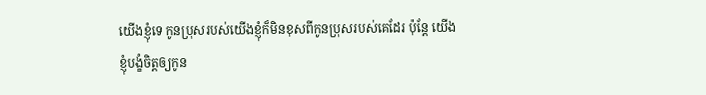យើងខ្ញុំទេ កូនប្រុសរបស់យើងខ្ញុំក៏មិនខុសពីកូនប្រុសរបស់គេដែរ ប៉ុន្តែ យើងខ្ញុំបង្ខំចិត្តឲ្យកូន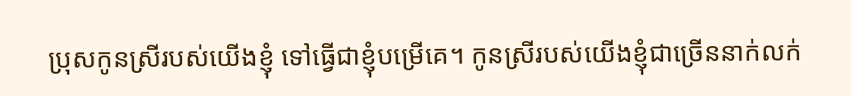ប្រុសកូនស្រីរបស់យើងខ្ញុំ ទៅធ្វើជាខ្ញុំបម្រើគេ។ កូនស្រីរបស់យើងខ្ញុំជាច្រើននាក់លក់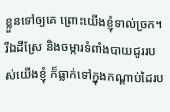ខ្លួនទៅឲ្យគេ ព្រោះយើងខ្ញុំទាល់ច្រក។ រីឯដីស្រែ និងចម្ការទំពាំងបាយជូររបស់យើងខ្ញុំ ក៏ធ្លាក់ទៅក្នុងកណ្ដាប់ដៃរប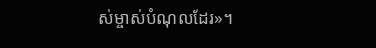ស់ម្ចាស់បំណុលដែរ»។